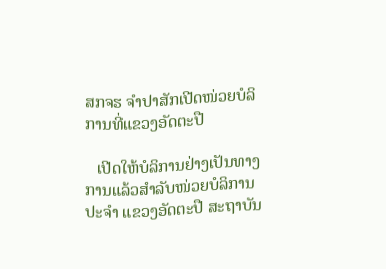ສກຈຮ ຈຳປາສັກເປີດໜ່ວຍບໍລິການທີ່ແຂວງອັດຕະປື

   ເປີດໃຫ້ບໍລິການຢ່າງເປັນທາງການແລ້ວສໍາລັບໜ່ວຍບໍລິການປະຈໍາ ແຂວງອັດຕະປື ສະຖາບັນ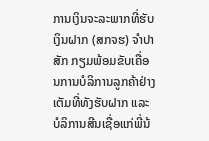ການເງິນຈະລະພາກທີ່ຮັບເງິນຝາກ (ສກຈຮ) ຈໍາປາສັກ ກຽມພ້ອມຂັບເຄື່ອນການບໍລິການລູກຄ້າຢ່າງເຕັມທີ່ທັງຮັບຝາກ ແລະບໍລິການສີນເຊື່ອແກ່ພີ່ນ້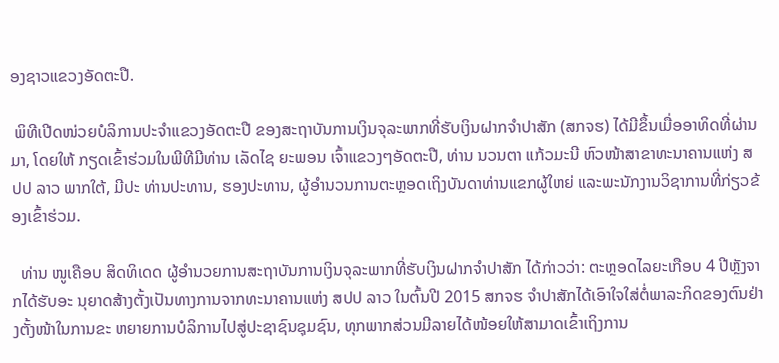ອງຊາວແຂວງອັດຕະປື.

 ພິທີເປີດໜ່ວຍບໍລິການປະຈໍາແຂວງອັດຕະປື ຂອງສະຖາບັນການເງິນຈຸລະພາກທີ່ຮັບເງິນຝາກຈໍາປາສັກ (ສກຈຮ) ໄດ້ມີຂຶ້ນເມື່ອອາທິດທີ່ຜ່ານມາ, ໂດຍໃຫ້ ກຽດເຂົ້າຮ່ວມໃນພີທີມີທ່ານ ເລັດໄຊ ຍະພອນ ເຈົ້າແຂວງໆອັດຕະປື, ທ່ານ ນວນຕາ ແກ້ວມະນີ ຫົວໜ້າສາຂາທະນາຄານແຫ່ງ ສປປ ລາວ ພາກໃຕ້, ມີປະ ທ່ານປະທານ, ຮອງປະທານ, ຜູ້ອໍານວນການຕະຫຼອດເຖິງບັນດາທ່ານແຂກຜູ້ໃຫຍ່ ແລະພະນັກງານວິຊາການທີ່ກ່ຽວຂ້ອງເຂົ້າຮ່ວມ.

  ທ່ານ ໜູເຄືອບ ສິດທິເດດ ຜູ້ອໍານວຍການສະຖາບັນການເງິນຈຸລະພາກທີ່ຮັບເງິນຝາກຈໍາປາສັກ ໄດ້ກ່າວວ່າ: ຕະຫຼອດໄລຍະເກືອບ 4 ປີຫຼັງຈາກໄດ້ຮັບອະ ນຸຍາດສ້າງຕັ້ງເປັນທາງການຈາກທະນາຄານແຫ່ງ ສປປ ລາວ ໃນຕົ້ນປີ 2015 ສກຈຮ ຈໍາປາສັກໄດ້ເອົາໃຈໃສ່ຕໍ່ພາລະກິດຂອງຕົນຢ່າງຕັ້ງໜ້າໃນການຂະ ຫຍາຍການບໍລິການໄປສູ່ປະຊາຊົນຊຸມຊົນ, ທຸກພາກສ່ວນມີລາຍໄດ້ໜ້ອຍໃຫ້ສາມາດເຂົ້າເຖິງການ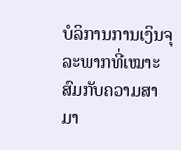ບໍລິການການເງິນຈຸລະພາກທີ່ເໝາະສົມກັບຄວາມສາມາ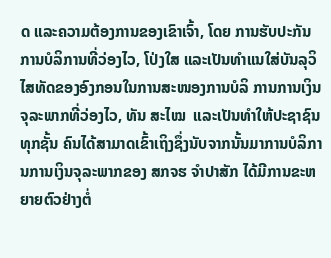ດ ແລະຄວາມຕ້ອງການຂອງເຂົາເຈົ້າ, ໂດຍ ການຮັບປະກັນການບໍລິການທີ່ວ່ອງໄວ, ໂປ່ງໃສ ແລະເປັນທໍາແນໃສ່ບັນລຸວິໄສທັດຂອງອົງກອນໃນການສະໜອງການບໍລິ ການການເງິນຈຸລະພາກທີ່ວ່ອງໄວ, ທັນ ສະໄໝ  ແລະເປັນທໍາໃຫ້ປະຊາຊົນທຸກຊັ້ນ ຄົນໄດ້ສາມາດເຂົ້າເຖິງຊຶ່ງນັບຈາກນັ້ນມາການບໍລິການການເງິນຈຸລະພາກຂອງ ສກຈຮ ຈໍາປາສັກ ໄດ້ມີການຂະຫຍາຍຕົວຢ່າງຕໍ່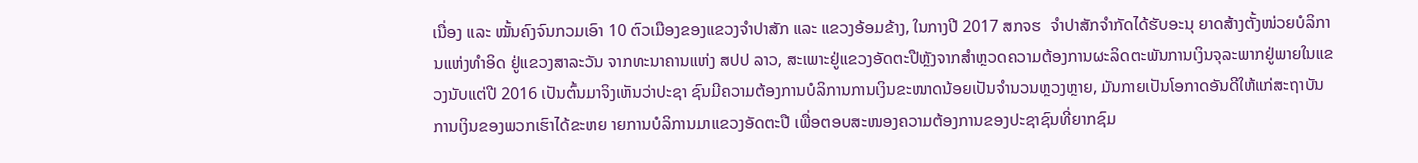ເນື່ອງ ແລະ ໝັ້ນຄົງຈົນກວມເອົາ 10 ຕົວເມືອງຂອງແຂວງຈໍາປາສັກ ແລະ ແຂວງອ້ອມຂ້າງ, ໃນກາງປີ 2017 ສກຈຮ  ຈໍາປາສັກຈໍາກັດໄດ້ຮັບອະນຸ ຍາດສ້າງຕັ້ງໜ່ວຍບໍລິການແຫ່ງທໍາອິດ ຢູ່ແຂວງສາລະວັນ ຈາກທະນາຄານແຫ່ງ ສປປ ລາວ, ສະເພາະຢູ່ແຂວງອັດຕະປືຫຼັງຈາກສໍາຫຼວດຄວາມຕ້ອງການຜະລິດຕະພັນການເງິນຈຸລະພາກຢູ່ພາຍໃນແຂວງນັບແຕ່ປີ 2016 ເປັນຕົ້ນມາຈິງເຫັນວ່າປະຊາ ຊົນມີຄວາມຕ້ອງການບໍລິການການເງິນຂະໜາດນ້ອຍເປັນຈໍານວນຫຼວງຫຼາຍ, ມັນກາຍເປັນໂອກາດອັນດີໃຫ້ແກ່ສະຖາບັນການເງິນຂອງພວກເຮົາໄດ້ຂະຫຍ າຍການບໍລິການມາແຂວງອັດຕະປື ເພື່ອຕອບສະໜອງຄວາມຕ້ອງການຂອງປະຊາຊົນທີ່ຍາກຊົມ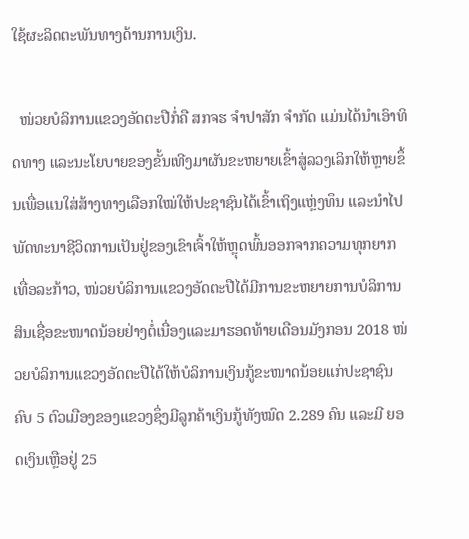ໃຊ້ຜະລິດຕະພັນທາງດ້ານການເງິນ.

  ໜ່ວຍບໍລິການແຂວງອັດຕະປືກໍ່ຄື ສກຈຮ ຈໍາປາສັກ ຈໍາກັດ ແມ່ນໄດ້ນໍາເອົາທິດທາງ ແລະນະໂຍບາຍຂອງຂັ້ນເທີງມາຜັນຂະຫຍາຍເຂົ້າສູ່ລວງເລິກໃຫ້ຫຼາຍຂຶ້ນເພື່ອແນໃສ່ສ້າງທາງເລືອກໃໝ່ໃຫ້ປະຊາຊົນໄດ້ເຂົ້າເຖິງແຫຼ່ງທຶນ ແລະນໍາໄປພັດທະນາຊີວິດການເປັນຢູ່ຂອງເຂົາເຈົ້າໃຫ້ຫຼຸດພົ້ນອອກຈາກຄວາມທຸກຍາກເທື່ອລະກ້າວ, ໜ່ວຍບໍລິການແຂວງອັດຕະປືໄດ້ມີການຂະຫຍາຍການບໍລິການສິນເຊື່ອຂະໜາດນ້ອຍຢ່າງຕໍ່ເນື່ອງແລະມາຮອດທ້າຍເດືອນມັງກອນ 2018 ໜ່ວຍບໍລິການແຂວງອັດຕະປືໄດ້ໃຫ້ບໍລິການເງິນກູ້ຂະໜາດນ້ອຍແກ່ປະຊາຊົນຄົບ 5 ຕົວເມືອງຂອງແຂວງຊຶ່ງມີລູກຄ້າເງິນກູ້ທັງໝົດ 2.289 ຄົນ ແລະມີ ຍອດເງິນເຫຼືອຢູ່ 25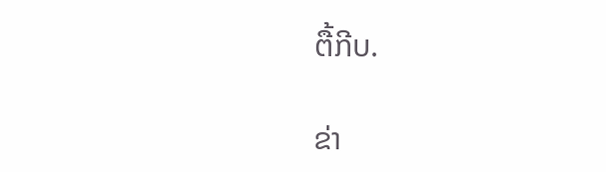ຕື້ກີບ.

ຂ່າ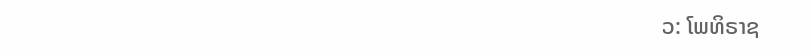ວ: ໂພທິຣາຊ